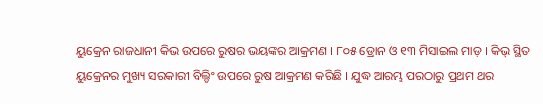ୟୁକ୍ରେନ ରାଜଧାନୀ କିଭ ଉପରେ ରୁଷର ଭୟଙ୍କର ଆକ୍ରମଣ । ୮୦୫ ଡ୍ରୋନ ଓ ୧୩ ମିସାଇଲ ମାଡ଼ । କିଭ୍ ସ୍ଥିତ ୟୁକ୍ରେନର ମୁଖ୍ୟ ସରକାରୀ ବିଲ୍ଡିଂ ଉପରେ ରୁଷ ଆକ୍ରମଣ କରିଛି । ଯୁଦ୍ଧ ଆରମ୍ଭ ପରଠାରୁ ପ୍ରଥମ ଥର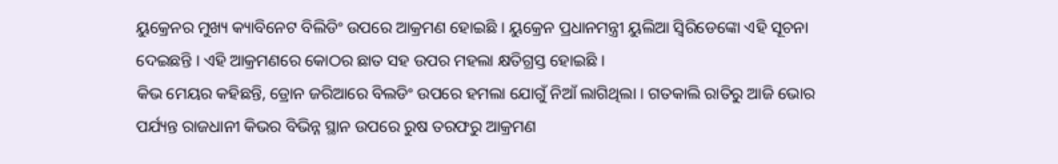ୟୁକ୍ରେନର ମୁଖ୍ୟ କ୍ୟାବିନେଟ ବିଲିଡିଂ ଉପରେ ଆକ୍ରମଣ ହୋଇଛି । ୟୁକ୍ରେନ ପ୍ରଧାନମନ୍ତ୍ରୀ ୟୁଲିଆ ସ୍ୱିରିଡେଙ୍କୋ ଏହି ସୂଚନା ଦେଇଛନ୍ତି । ଏହି ଆକ୍ରମଣରେ କୋଠର ଛାତ ସହ ଉପର ମହଲା କ୍ଷତିଗ୍ରସ୍ତ ହୋଇଛି ।
କିଭ ମେୟର କହିଛନ୍ତି, ଡ୍ରୋନ ଜରିଆରେ ବିଲଡିଂ ଉପରେ ହମଲା ଯୋଗୁଁ ନିଆଁ ଲାଗିଥିଲା । ଗତକାଲି ରାତିରୁ ଆଜି ଭୋର ପର୍ଯ୍ୟନ୍ତ ରାଜଧାନୀ କିଭର ବିଭିନ୍ନ ସ୍ଥାନ ଉପରେ ରୁଷ ତରଫରୁ ଆକ୍ରମଣ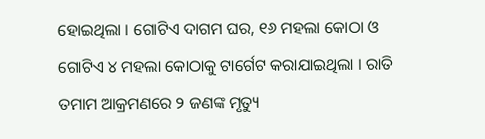ହୋଇଥିଲା । ଗୋଟିଏ ଦାଗମ ଘର, ୧୬ ମହଲା କୋଠା ଓ ଗୋଟିଏ ୪ ମହଲା କୋଠାକୁ ଟାର୍ଗେଟ କରାଯାଇଥିଲା । ରାତି ତମାମ ଆକ୍ରମଣରେ ୨ ଜଣଙ୍କ ମୃତ୍ୟୁ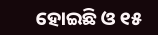ହୋଇଛି ଓ ୧୫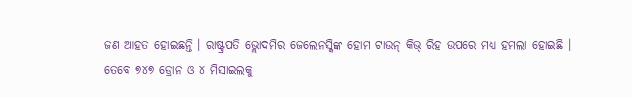ଜଣ ଆହତ ହୋଇଛନ୍ତି । ରାଷ୍ଟ୍ରପତି ଭ୍ଲୋଦମିର ଜେଲେନସ୍କିଙ୍କ ହୋମ ଟାଉନ୍ କିଭ୍ ରିହ ଉପରେ ମଧ୍ୟ ହମଲା ହୋଇଛି ।
ତେବେ ୭୪୭ ଡ୍ରୋନ ଓ ୪ ମିସାଇଲକୁ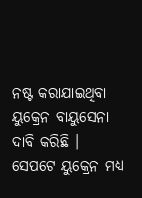ନଷ୍ଟ କରାଯାଇଥିବା ୟୁକ୍ରେନ ବାୟୁସେନା ଦାବି କରିଛି । ସେପଟେ ୟୁକ୍ରେନ ମଧ୍ୟ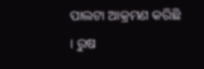ପାଲଟା ଆକ୍ରମଣ କରିଛି । ରୁଷ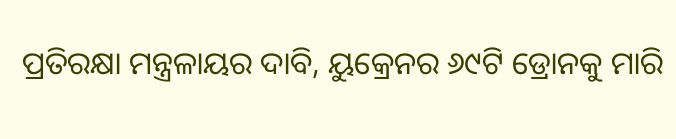ପ୍ରତିରକ୍ଷା ମନ୍ତ୍ରଳାୟର ଦାବି, ୟୁକ୍ରେନର ୬୯ଟି ଡ୍ରୋନକୁ ମାରି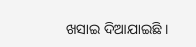ଖସାଇ ଦିଆଯାଇଛି ।